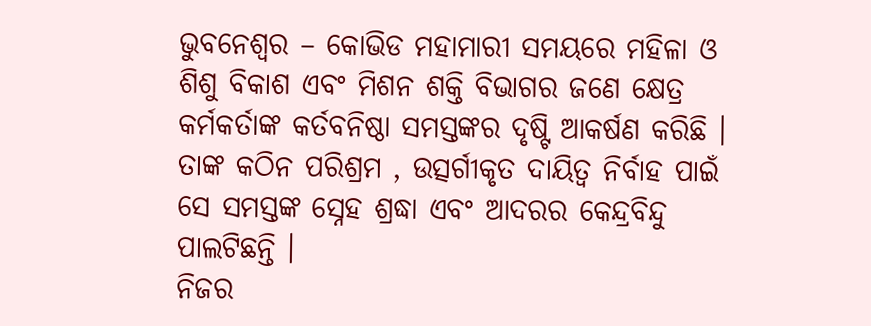ଭୁବନେଶ୍ୱର – କୋଭିଡ ମହାମାରୀ ସମୟରେ ମହିଳା ଓ ଶିଶୁ ବିକାଶ ଏବଂ ମିଶନ ଶକ୍ତି ବିଭାଗର ଜଣେ କ୍ଷେତ୍ର କର୍ମକର୍ତାଙ୍କ କର୍ତବନିଷ୍ଠା ସମସ୍ତଙ୍କର ଦୃଷ୍ଟି ଆକର୍ଷଣ କରିଛି । ତାଙ୍କ କଠିନ ପରିଶ୍ରମ , ଉତ୍ସର୍ଗୀକୃତ ଦାୟିତ୍ୱ ନିର୍ବାହ ପାଇଁ ସେ ସମସ୍ତଙ୍କ ସ୍ନେହ ଶ୍ରଦ୍ଧା ଏବଂ ଆଦରର କେନ୍ଦ୍ରବିନ୍ଦୁ ପାଲଟିଛନ୍ତି ।
ନିଜର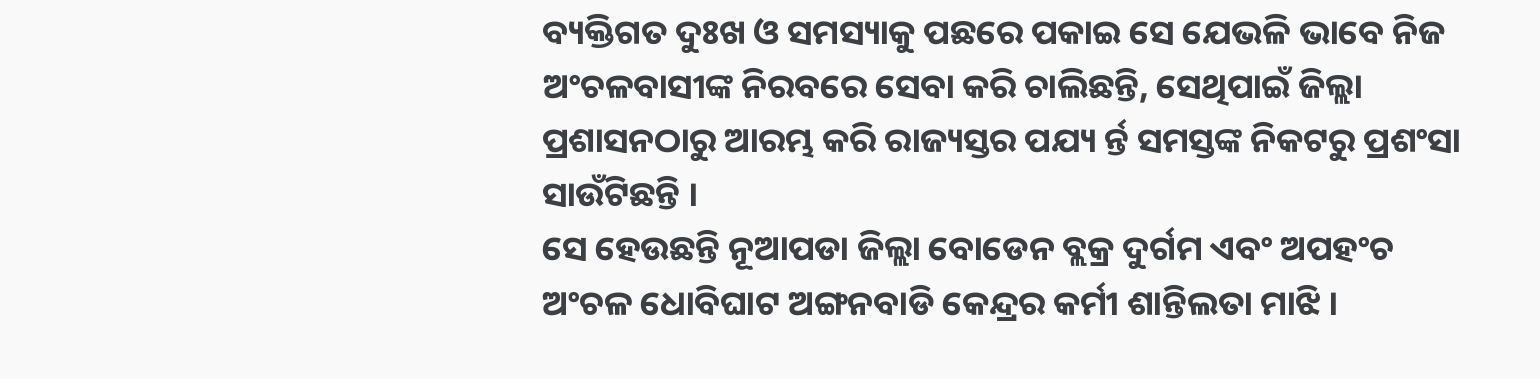ବ୍ୟକ୍ତିଗତ ଦୁଃଖ ଓ ସମସ୍ୟାକୁ ପଛରେ ପକାଇ ସେ ଯେଭଳି ଭାବେ ନିଜ ଅଂଚଳବାସୀଙ୍କ ନିରବରେ ସେବା କରି ଚାଲିଛନ୍ତି, ସେଥିପାଇଁ ଜିଲ୍ଲା ପ୍ରଶାସନଠାରୁ ଆରମ୍ଭ କରି ରାଜ୍ୟସ୍ତର ପଯ୍ୟ ର୍ନ୍ତ ସମସ୍ତଙ୍କ ନିକଟରୁ ପ୍ରଶଂସା ସାଉଁଟିଛନ୍ତି ।
ସେ ହେଉଛନ୍ତି ନୂଆପଡା ଜିଲ୍ଲା ବୋଡେନ ବ୍ଲକ୍ର ଦୁର୍ଗମ ଏବଂ ଅପହଂଚ ଅଂଚଳ ଧୋବିଘାଟ ଅଙ୍ଗନବାଡି କେନ୍ଦ୍ରର କର୍ମୀ ଶାନ୍ତିଲତା ମାଝି ।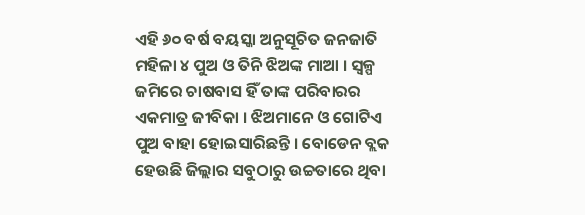ଏହି ୬୦ ବର୍ଷ ବୟସ୍କା ଅନୁସୂଚିତ ଜନଜାତି ମହିଳା ୪ ପୁଅ ଓ ତିନି ଝିଅଙ୍କ ମାଆ । ସ୍ୱଳ୍ପ ଜମିରେ ଚାଷବାସ ହିଁ ତାଙ୍କ ପରିବାରର ଏକମାତ୍ର ଜୀବିକା । ଝିଅମାନେ ଓ ଗୋଟିଏ ପୁଅ ବାହା ହୋଇସାରିଛନ୍ତି । ବୋଡେନ ବ୍ଲକ ହେଉଛି ଜିଲ୍ଲାର ସବୁଠାରୁ ଉଚ୍ଚତାରେ ଥିବା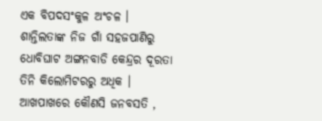ଏକ ବିପଦସଂକୁଳ ଅଂଚଳ । ଶାନ୍ତିଲତାଙ୍କ ନିଜ ଗାଁ ସହଜପାଣିରୁ ଧୋବିଘାଟ ଅଙ୍ଗନବାଡି କେନ୍ଦ୍ରର ଦୂରତା ତିନି କିଲୋମିଟରରୁ ଅଧିକ ।
ଆଖପାଖରେ କୌଣସି ଜନବସତି ,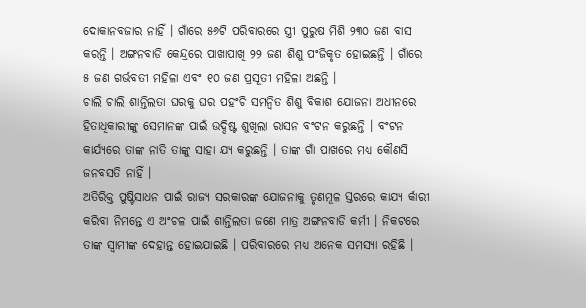ଦୋକାନବଜାର ନାହିଁ । ଗାଁରେ ୫୬ଟି ପରିବାରରେ ସ୍ତ୍ରୀ ପୁରୁଷ ମିଶି ୨୩୦ ଜଣ ବାସ କରନ୍ତି । ଅଙ୍ଗନବାଡି କେନ୍ଦ୍ରରେ ପାଖାପାଖି ୨୨ ଜଣ ଶିଶୁ ପଂଜିକୃତ ହୋଇଛନ୍ତି । ଗାଁରେ ୫ ଜଣ ଗର୍ଭବତୀ ମହିଳା ଏବଂ ୧୦ ଜଣ ପ୍ରସୂତୀ ମହିଳା ଅଛନ୍ତି ।
ଚାଲି ଚାଲି ଶାନ୍ତିଲତା ଘରକୁ ଘର ପହଂଚି ସମନ୍ୱିତ ଶିଶୁ ବିକାଶ ଯୋଜନା ଅଧୀନରେ ହିତାଧିକାରୀଙ୍କୁ ସେମାନଙ୍କ ପାଇଁ ଉଦ୍ଦିଷ୍ଟ ଶୁଖିଲା ରାସନ ବଂଟନ କରୁଛନ୍ତି । ବଂଟନ କାର୍ଯ୍ୟରେ ତାଙ୍କ ନାତି ତାଙ୍କୁ ସାହା ଯ୍ୟ କରୁଛନ୍ତି । ତାଙ୍କ ଗାଁ ପାଖରେ ମଧ୍ୟ କୌଣସି ଜନବସତି ନାହିଁ ।
ଅତିରିକ୍ତ ପୁଷ୍ଟିସାଧନ ପାଇଁ ରାଜ୍ୟ ସରକାରଙ୍କ ଯୋଜନାକୁ ତୃଣମୂଳ ସ୍ତରରେ କାଯ୍ୟ ର୍କାରୀ କରିବା ନିମନ୍ତେ ଏ ଅଂଚଳ ପାଇଁ ଶାନ୍ତିଲତା ଜଣେ ମାତ୍ର ଅଙ୍ଗନବାଡି କର୍ମୀ । ନିକଟରେ ତାଙ୍କ ସ୍ୱାମୀଙ୍କ ଦେହାନ୍ତ ହୋଇଯାଇଛି । ପରିବାରରେ ମଧ୍ୟ ଅନେକ ସମସ୍ୟା ରହିଛି ।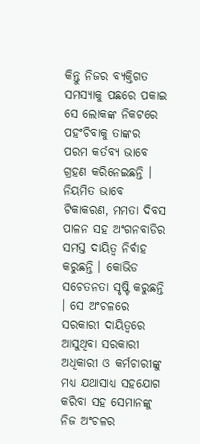କିନ୍ତୁ ନିଜର ବ୍ୟକ୍ତିଗତ ସମସ୍ୟାକୁ ପଛରେ ପକାଇ ସେ ଲୋକଙ୍କ ନିକଟରେ ପହଂଚିବାକୁ ତାଙ୍କର ପରମ କର୍ତବ୍ୟ ଭାବେ ଗ୍ରହଣ କରିନେଇଛନ୍ତି । ନିୟମିତ ଭାବେ ଟିକାକରଣ, ମମତା ଦିବସ ପାଳନ ସହ ଅଂଗନବାଡିର ସମସ୍ତ ଦାୟିତ୍ୱ ନିର୍ବାହ କରୁଛନ୍ତି । କୋଭିଡ ସଚେତନତା ସୃଷ୍ଟି କରୁଛନ୍ତି । ସେ ଅଂଚଳରେ ସରକାରୀ ଦାୟିତ୍ୱରେ ଆସୁଥିବା ସରକାରୀ ଅଧିକାରୀ ଓ କର୍ମଚାରୀଙ୍କୁ ମଧ୍ୟ ଯଥାସାଧ୍ୟ ସହଯୋଗ କରିବା ସହ ସେମାନଙ୍କୁ ନିଜ ଅଂଚଳର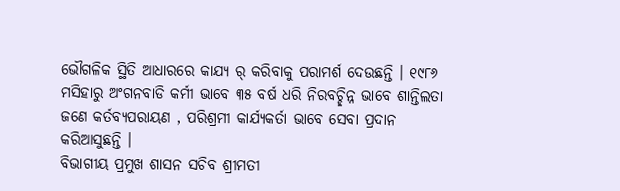ଭୌଗଳିକ ସ୍ଥିତି ଆଧାରରେ କାଯ୍ୟ ର୍ କରିବାକୁ ପରାମର୍ଶ ଦେଉଛନ୍ତି । ୧୯୮୬ ମସିହାରୁ ଅଂଗନବାଡି କର୍ମୀ ଭାବେ ୩୫ ବର୍ଷ ଧରି ନିରବଚ୍ଛିନ୍ନ ଭାବେ ଶାନ୍ତିଲତା ଜଣେ କର୍ତବ୍ୟପରାୟଣ , ପରିଶ୍ରମୀ କାର୍ଯ୍ୟକର୍ତା ଭାବେ ସେବା ପ୍ରଦାନ କରିଆସୁଛନ୍ତି ।
ବିଭାଗୀୟ ପ୍ରମୁଖ ଶାସନ ସଚିବ ଶ୍ରୀମତୀ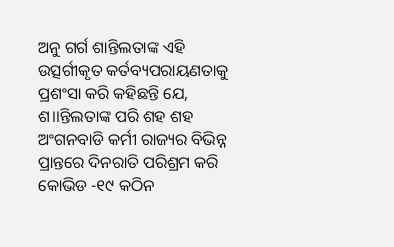ଅନୁ ଗର୍ଗ ଶାନ୍ତିଲତାଙ୍କ ଏହି ଉତ୍ସର୍ଗୀକୃତ କର୍ତବ୍ୟପରାୟଣତାକୁ ପ୍ରଶଂସା କରି କହିଛନ୍ତି ଯେ, ଶ।।ନ୍ତିଲତାଙ୍କ ପରି ଶହ ଶହ ଅଂଗନବାଡି କର୍ମୀ ରାଜ୍ୟର ବିଭିନ୍ନ ପ୍ରାନ୍ତରେ ଦିନରାତି ପରିଶ୍ରମ କରି କୋଭିଡ -୧୯ କଠିନ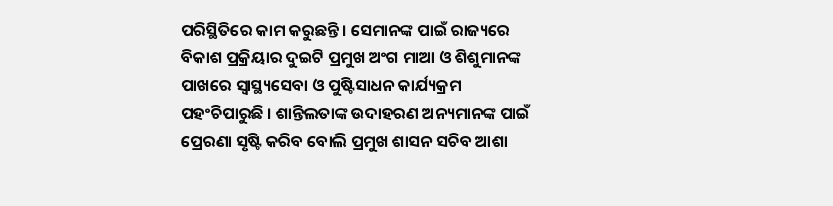ପରିସ୍ଥିତିରେ କାମ କରୁଛନ୍ତି । ସେମାନଙ୍କ ପାଇଁ ରାଜ୍ୟରେ ବିକାଶ ପ୍ରକ୍ରିୟାର ଦୁଇଟି ପ୍ରମୁଖ ଅଂଗ ମାଆ ଓ ଶିଶୁମାନଙ୍କ ପାଖରେ ସ୍ୱାସ୍ଥ୍ୟସେବା ଓ ପୁଷ୍ଟିସାଧନ କାର୍ଯ୍ୟକ୍ରମ ପହଂଚିପାରୁଛି । ଶାନ୍ତିଲତାଙ୍କ ଉଦାହରଣ ଅନ୍ୟମାନଙ୍କ ପାଇଁ ପ୍ରେରଣା ସୃଷ୍ଟି କରିବ ବୋଲି ପ୍ରମୁଖ ଶାସନ ସଚିବ ଆଶା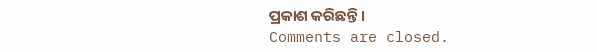ପ୍ରକାଶ କରିଛନ୍ତି ।
Comments are closed.